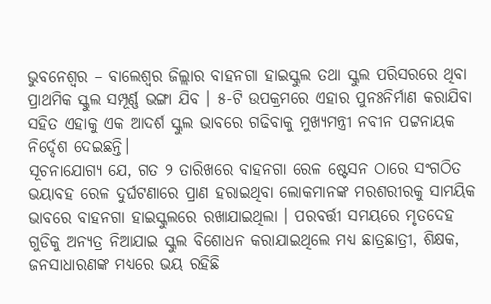ଭୁବନେଶ୍ୱର – ବାଲେଶ୍ୱର ଜିଲ୍ଲାର ବାହନଗା ହାଇସ୍କୁଲ ତଥା ସ୍କୁଲ ପରିସରରେ ଥିବା ପ୍ରାଥମିକ ସ୍କୁଲ ସମ୍ପୂର୍ଣ୍ଣ ଭଙ୍ଗା ଯିବ । ୫-ଟି ଉପକ୍ରମରେ ଏହାର ପୁନଃନିର୍ମାଣ କରାଯିବା ସହିତ ଏହାକୁ ଏକ ଆଦର୍ଶ ସ୍କୁଲ ଭାବରେ ଗଢିବାକୁ ମୁଖ୍ୟମନ୍ତ୍ରୀ ନବୀନ ପଟ୍ଟନାୟକ ନିର୍ଦ୍ଦେଶ ଦେଇଛନ୍ତି।
ସୂଚନାଯୋଗ୍ୟ ଯେ, ଗତ ୨ ତାରିଖରେ ବାହନଗା ରେଳ ଷ୍ଟେସନ ଠାରେ ସଂଗଠିତ ଭୟାବହ ରେଳ ଦୁର୍ଘଟଣାରେ ପ୍ରାଣ ହରାଇଥିବା ଲୋକମାନଙ୍କ ମରଶରୀରକୁ ସାମୟିକ ଭାବରେ ବାହନଗା ହାଇସ୍କୁଲରେ ରଖାଯାଇଥିଲା । ପରବର୍ତ୍ତୀ ସମୟରେ ମୃତଦେହ ଗୁଡିକୁ ଅନ୍ୟତ୍ର ନିଆଯାଇ ସ୍କୁଲ ବିଶୋଧନ କରାଯାଇଥିଲେ ମଧ୍ୟ ଛାତ୍ରଛାତ୍ରୀ, ଶିକ୍ଷକ, ଜନସାଧାରଣଙ୍କ ମଧ୍ୟରେ ଭୟ ରହିଛି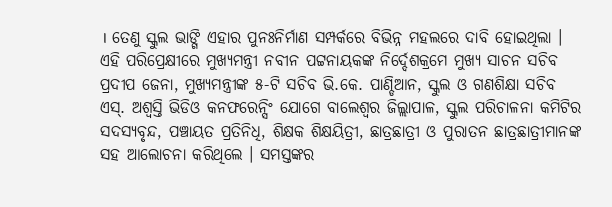। ତେଣୁ ସ୍କୁଲ ଭାଙ୍ଗି ଏହାର ପୁନଃନିର୍ମାଣ ସମ୍ପର୍କରେ ବିଭିନ୍ନ ମହଲରେ ଦାବି ହୋଇଥିଲା ।
ଏହି ପରିପ୍ରେକ୍ଷୀରେ ମୁଖ୍ୟମନ୍ତ୍ରୀ ନବୀନ ପଟ୍ଟନାୟକଙ୍କ ନିର୍ଦ୍ଦେଶକ୍ରମେ ମୁଖ୍ୟ ସାଚନ ସଚିବ ପ୍ରଦୀପ ଜେନା, ମୁଖ୍ୟମନ୍ତ୍ରୀଙ୍କ ୫-ଟି ସଚିବ ଭି.କେ. ପାଣ୍ଡିଆନ, ସ୍କୁଲ ଓ ଗଣଶିକ୍ଷା ସଚିବ ଏସ୍. ଅଶ୍ୱସ୍ତି ଭିଡିଓ କନଫରେନ୍ସିଂ ଯୋଗେ ବାଲେଶ୍ୱର ଜିଲ୍ଲାପାଳ, ସ୍କୁଲ ପରିଚାଳନା କମିଟିର ସଦସ୍ୟବୃନ୍ଦ, ପଞ୍ଚାୟତ ପ୍ରତିନିଧି, ଶିକ୍ଷକ ଶିକ୍ଷୟିତ୍ରୀ, ଛାତ୍ରଛାତ୍ରୀ ଓ ପୁରାତନ ଛାତ୍ରଛାତ୍ରୀମାନଙ୍କ ସହ ଆଲୋଚନା କରିଥିଲେ । ସମସ୍ତଙ୍କର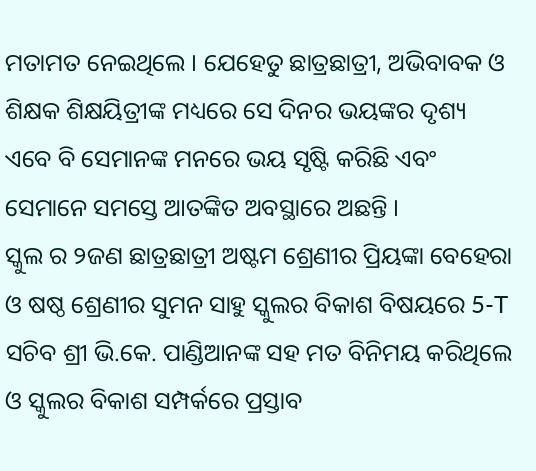ମତାମତ ନେଇଥିଲେ । ଯେହେତୁ ଛାତ୍ରଛାତ୍ରୀ, ଅଭିବାବକ ଓ ଶିକ୍ଷକ ଶିକ୍ଷୟିତ୍ରୀଙ୍କ ମଧ୍ୟରେ ସେ ଦିନର ଭୟଙ୍କର ଦୃଶ୍ୟ ଏବେ ବି ସେମାନଙ୍କ ମନରେ ଭୟ ସୃଷ୍ଟି କରିଛି ଏବଂ ସେମାନେ ସମସ୍ତେ ଆତଙ୍କିତ ଅବସ୍ଥାରେ ଅଛନ୍ତି ।
ସ୍କୁଲ ର ୨ଜଣ ଛାତ୍ରଛାତ୍ରୀ ଅଷ୍ଟମ ଶ୍ରେଣୀର ପ୍ରିୟଙ୍କା ବେହେରା ଓ ଷଷ୍ଠ ଶ୍ରେଣୀର ସୁମନ ସାହୁ ସ୍କୁଲର ବିକାଶ ବିଷୟରେ 5-T ସଚିବ ଶ୍ରୀ ଭି.କେ. ପାଣ୍ଡିଆନଙ୍କ ସହ ମତ ବିନିମୟ କରିଥିଲେ ଓ ସ୍କୁଲର ବିକାଶ ସମ୍ପର୍କରେ ପ୍ରସ୍ତାବ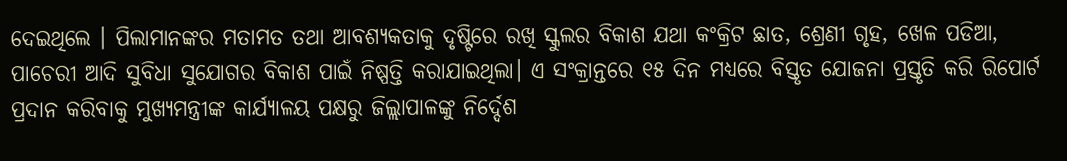ଦେଇଥିଲେ । ପିଲାମାନଙ୍କର ମତାମତ ତଥା ଆବଶ୍ୟକତାକୁ ଦୃଷ୍ଟିରେ ରଖି ସ୍କୁଲର ବିକାଶ ଯଥା କଂକ୍ରିଟ ଛାତ, ଶ୍ରେଣୀ ଗୃହ, ଖେଳ ପଡିଆ, ପାଚେରୀ ଆଦି ସୁବିଧା ସୁଯୋଗର ବିକାଶ ପାଇଁ ନିଷ୍ପତ୍ତି କରାଯାଇଥିଲା। ଏ ସଂକ୍ରାନ୍ତରେ ୧୫ ଦିନ ମଧ୍ୟରେ ବିସ୍ତୃତ ଯୋଜନା ପ୍ରସ୍ତୃତି କରି ରିପୋର୍ଟ ପ୍ରଦାନ କରିବାକୁ ମୁଖ୍ୟମନ୍ତ୍ରୀଙ୍କ କାର୍ଯ୍ୟାଳୟ ପକ୍ଷରୁ ଜିଲ୍ଲାପାଳଙ୍କୁ ନିର୍ଦ୍ଦେଶ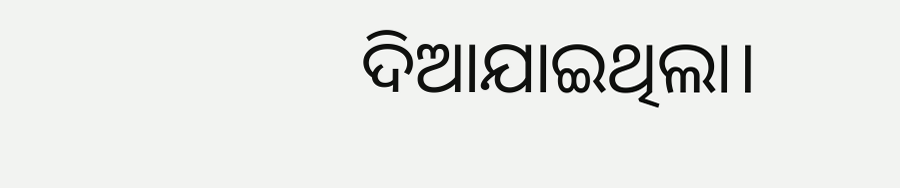ଦିଆଯାଇଥିଲା।